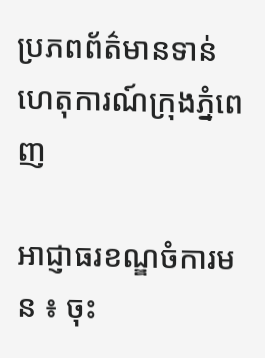ប្រភពព័ត៌មានទាន់ហេតុការណ៍ក្រុងភ្នំពេញ

អាជ្ញាធរខណ្ឌចំការមន ៖ ចុះ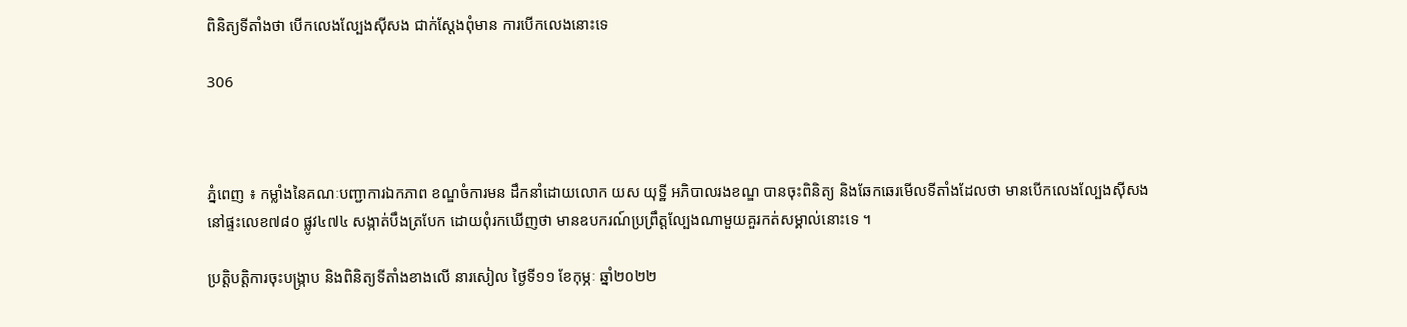ពិនិត្យទីតាំងថា បើកលេងល្បែងស៊ីសង ជាក់ស្តែងពុំមាន ការបើកលេងនោះទេ

306



ភ្នំពេញ ៖ កម្លាំងនៃគណៈបញ្ជាការឯកភាព ខណ្ឌចំការមន ដឹកនាំដោយលោក យស យុទ្ឋី អភិបាលរងខណ្ឌ បានចុះពិនិត្យ និងឆែកឆេរមើលទីតាំងដែលថា មានបើកលេងល្បែងស៊ីសង នៅផ្ទះលេខ៧៨០ ផ្លូវ៤៧៤ សង្កាត់បឹងត្របែក ដោយពុំរកឃើញថា មានឧបករណ៍ប្រព្រឹត្តល្បែងណាមួយគួរកត់សម្គាល់នោះទេ ។

ប្រតិ្តបត្តិការចុះបង្ក្រាប និងពិនិត្យទីតាំងខាងលើ នារសៀល ថ្ងៃទី១១ ខែកុម្ភៈ ឆ្នាំ២០២២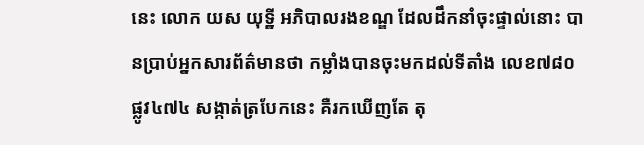នេះ លោក យស យុទ្ឋី អភិបាលរងខណ្ឌ ដែលដឹកនាំចុះផ្ទាល់នោះ បានប្រាប់អ្នកសារព័ត៌មានថា កម្លាំងបានចុះមកដល់ទីតាំង លេខ៧៨០ ផ្លូវ៤៧៤ សង្កាត់ត្របែកនេះ គឺរកឃើញតែ តុ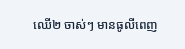ឈើ២ ចាស់ៗ មានធូលីពេញ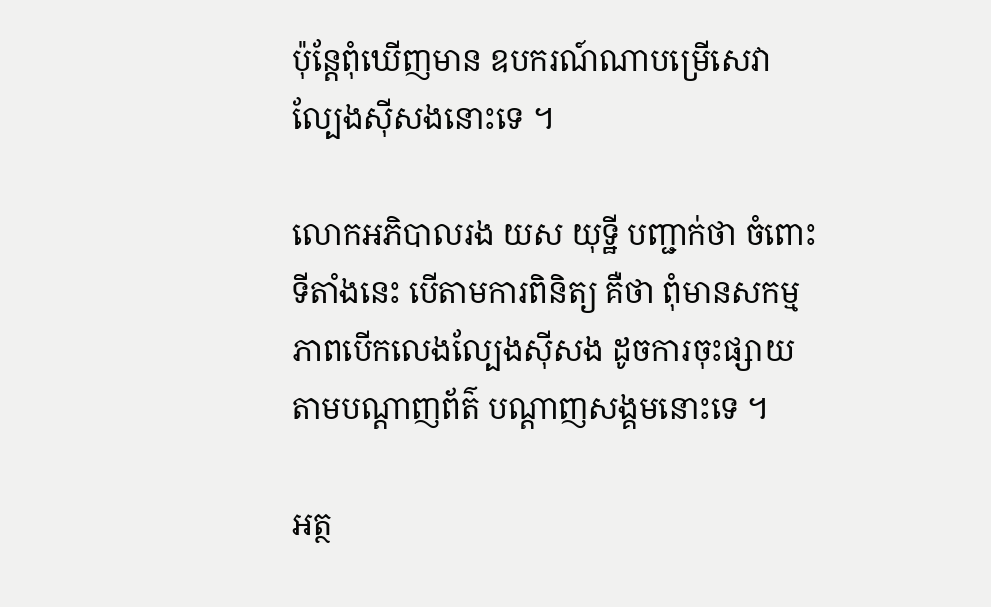ប៉ុន្តែពុំឃើញមាន ឧបករណ៍ណាបម្រើសេវាល្បែងស៊ីសងនោះទេ ។

លោកអភិបាលរង យស យុទ្ឋី បញ្ជាក់ថា ចំពោះទីតាំងនេះ បើតាមការពិនិត្យ គឺថា ពុំមានសកម្មភាពបើកលេងល្បែងស៊ីសង ដូចការចុះផ្សាយតាមបណ្តាញព័ត៌ បណ្តាញសង្គមនោះទេ ។

អត្ថ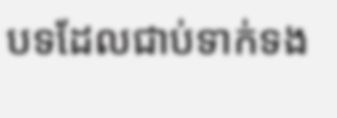បទដែលជាប់ទាក់ទង